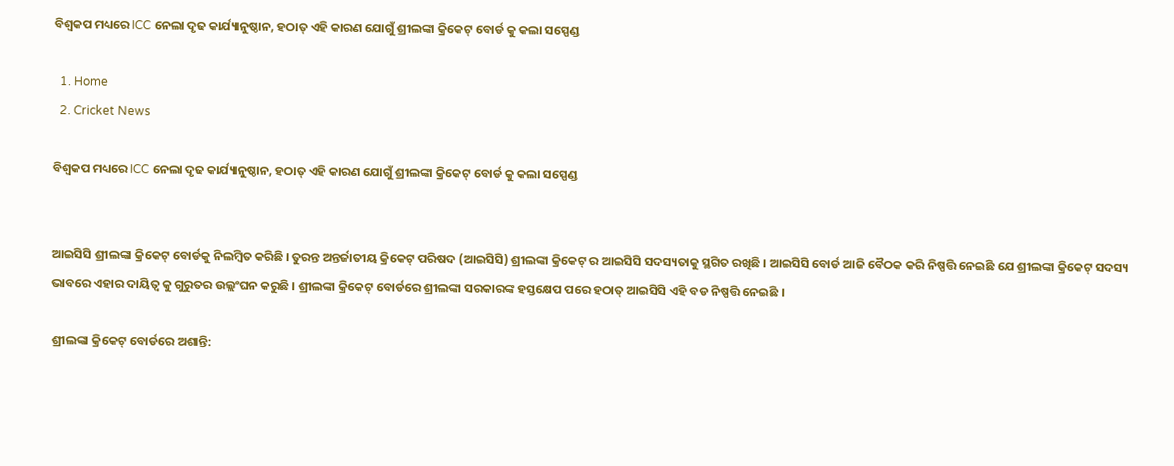ବିଶ୍ୱକପ ମଧ୍ୟରେ ICC ନେଲା ଦୃଢ କାର୍ଯ୍ୟାନୁଷ୍ଠାନ, ହଠାତ୍ ଏହି କାରଣ ଯୋଗୁଁ ଶ୍ରୀଲଙ୍କା କ୍ରିକେଟ୍ ବୋର୍ଡ କୁ କଲା ସସ୍ପେଣ୍ଡ

  1. Home
  2. Cricket News

ବିଶ୍ୱକପ ମଧ୍ୟରେ ICC ନେଲା ଦୃଢ କାର୍ଯ୍ୟାନୁଷ୍ଠାନ, ହଠାତ୍ ଏହି କାରଣ ଯୋଗୁଁ ଶ୍ରୀଲଙ୍କା କ୍ରିକେଟ୍ ବୋର୍ଡ କୁ କଲା ସସ୍ପେଣ୍ଡ


ଆଇସିସି ଶ୍ରୀଲଙ୍କା କ୍ରିକେଟ୍ ବୋର୍ଡକୁ ନିଲମ୍ବିତ କରିଛି । ତୁରନ୍ତ ଅନ୍ତର୍ଜାତୀୟ କ୍ରିକେଟ୍ ପରିଷଦ (ଆଇସିସି) ଶ୍ରୀଲଙ୍କା କ୍ରିକେଟ୍ ର ଆଇସିସି ସଦସ୍ୟତାକୁ ସ୍ଥଗିତ ରଖିଛି । ଆଇସିସି ବୋର୍ଡ ଆଜି ବୈଠକ କରି ନିଷ୍ପତ୍ତି ନେଇଛି ଯେ ଶ୍ରୀଲଙ୍କା କ୍ରିକେଟ୍ ସଦସ୍ୟ ଭାବରେ ଏହାର ଦାୟିତ୍ୱ କୁ ଗୁରୁତର ଉଲ୍ଲଂଘନ କରୁଛି । ଶ୍ରୀଲଙ୍କା କ୍ରିକେଟ୍ ବୋର୍ଡରେ ଶ୍ରୀଲଙ୍କା ସରକାରଙ୍କ ହସ୍ତକ୍ଷେପ ପରେ ହଠାତ୍ ଆଇସିସି ଏହି ବଡ ନିଷ୍ପତ୍ତି ନେଇଛି ।

ଶ୍ରୀଲଙ୍କା କ୍ରିକେଟ୍ ବୋର୍ଡରେ ଅଶାନ୍ତି: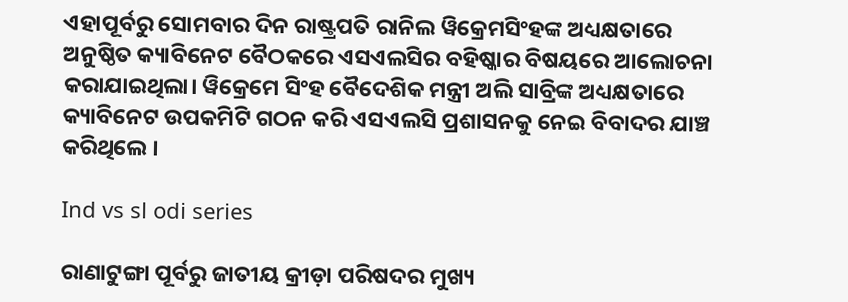ଏହାପୂର୍ବରୁ ସୋମବାର ଦିନ ରାଷ୍ଟ୍ରପତି ରାନିଲ ୱିକ୍ରେମସିଂହଙ୍କ ଅଧ୍ୟକ୍ଷତାରେ ଅନୁଷ୍ଠିତ କ୍ୟାବିନେଟ ବୈଠକରେ ଏସଏଲସିର ବହିଷ୍କାର ବିଷୟରେ ଆଲୋଚନା କରାଯାଇଥିଲା। ୱିକ୍ରେମେ ସିଂହ ବୈଦେଶିକ ମନ୍ତ୍ରୀ ଅଲି ସାବ୍ରିଙ୍କ ଅଧ୍ୟକ୍ଷତାରେ କ୍ୟାବିନେଟ ଉପକମିଟି ଗଠନ କରି ଏସଏଲସି ପ୍ରଶାସନକୁ ନେଇ ବିବାଦର ଯାଞ୍ଚ କରିଥିଲେ ।

Ind vs sl odi series

ରାଣାଟୁଙ୍ଗା ପୂର୍ବରୁ ଜାତୀୟ କ୍ରୀଡ଼ା ପରିଷଦର ମୁଖ୍ୟ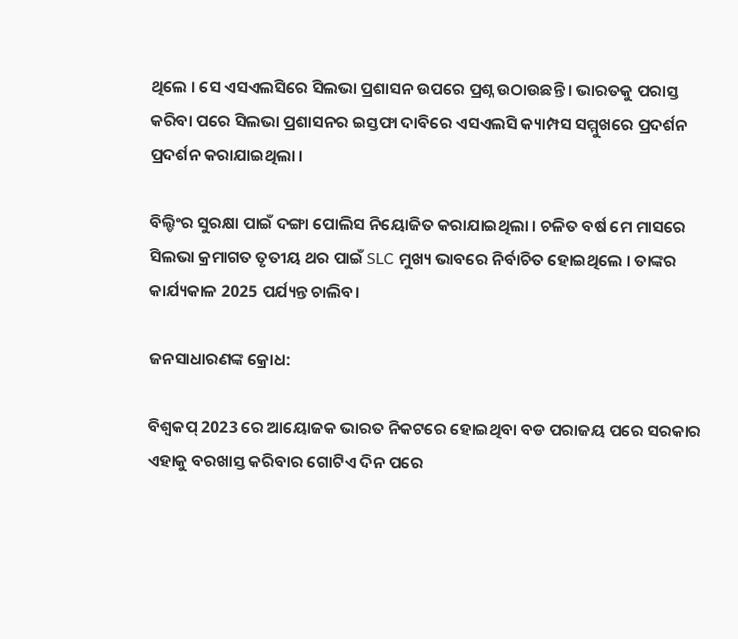ଥିଲେ । ସେ ଏସଏଲସିରେ ସିଲଭା ପ୍ରଶାସନ ଉପରେ ପ୍ରଶ୍ନ ଉଠାଉଛନ୍ତି । ଭାରତକୁ ପରାସ୍ତ କରିବା ପରେ ସିଲଭା ପ୍ରଶାସନର ଇସ୍ତଫା ଦାବିରେ ଏସଏଲସି କ୍ୟାମ୍ପସ ସମ୍ମୁଖରେ ପ୍ରଦର୍ଶନ ପ୍ରଦର୍ଶନ କରାଯାଇଥିଲା ।

ବିଲ୍ଡିଂର ସୁରକ୍ଷା ପାଇଁ ଦଙ୍ଗା ପୋଲିସ ନିୟୋଜିତ କରାଯାଇଥିଲା । ଚଳିତ ବର୍ଷ ମେ ମାସରେ ସିଲଭା କ୍ରମାଗତ ତୃତୀୟ ଥର ପାଇଁ SLC ମୁଖ୍ୟ ଭାବରେ ନିର୍ବାଚିତ ହୋଇଥିଲେ । ତାଙ୍କର କାର୍ଯ୍ୟକାଳ 2025 ପର୍ଯ୍ୟନ୍ତ ଚାଲିବ।

ଜନସାଧାରଣଙ୍କ କ୍ରୋଧ:

ବିଶ୍ୱକପ୍ 2023 ରେ ଆୟୋଜକ ଭାରତ ନିକଟରେ ହୋଇଥିବା ବଡ ପରାଜୟ ପରେ ସରକାର ଏହାକୁ ବରଖାସ୍ତ କରିବାର ଗୋଟିଏ ଦିନ ପରେ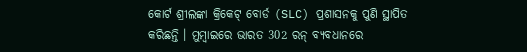କୋର୍ଟ ଶ୍ରୀଲଙ୍କା କ୍ରିକେଟ୍ ବୋର୍ଡ (SLC) ପ୍ରଶାସନକୁ ପୁଣି ସ୍ଥାପିତ କରିଛନ୍ତି । ମୁମ୍ବାଇରେ ଭାରତ 302 ରନ୍ ବ୍ୟବଧାନରେ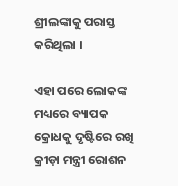ଶ୍ରୀଲଙ୍କାକୁ ପରାସ୍ତ କରିଥିଲା ।

ଏହା ପରେ ଲୋକଙ୍କ ମଧ୍ୟରେ ବ୍ୟାପକ କ୍ରୋଧକୁ ଦୃଷ୍ଟିରେ ରଖି କ୍ରୀଡ଼ା ମନ୍ତ୍ରୀ ରୋଶନ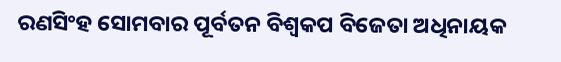ରଣସିଂହ ସୋମବାର ପୂର୍ବତନ ବିଶ୍ୱକପ ବିଜେତା ଅଧିନାୟକ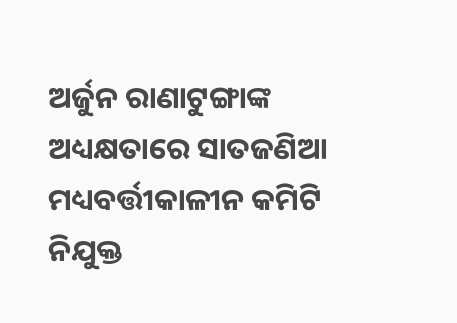ଅର୍ଜୁନ ରାଣାଟୁଙ୍ଗାଙ୍କ ଅଧ୍ୟକ୍ଷତାରେ ସାତଜଣିଆ ମଧ୍ୟବର୍ତ୍ତୀକାଳୀନ କମିଟି ନିଯୁକ୍ତ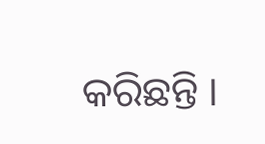କରିଛନ୍ତି ।